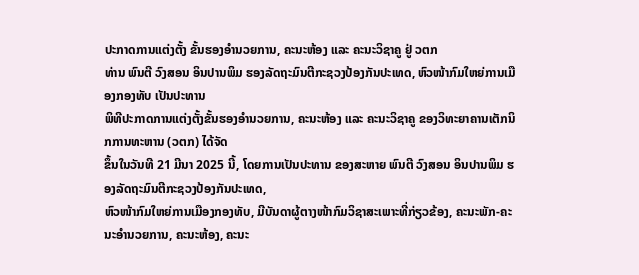ປະກາດການແຕ່ງຕັ້ງ ຂັ້ນຮອງອໍານວຍການ, ຄະນະຫ້ອງ ແລະ ຄະນະວິຊາຄູ ຢູ່ ວຕກ
ທ່ານ ພົນຕີ ວົງສອນ ອິນປານພິມ ຮອງລັດຖະມົນຕີກະຊວງປ້ອງກັນປະເທດ, ຫົວໜ້າກົມໃຫຍ່ການເມືອງກອງທັບ ເປັນປະທານ
ພິທີປະກາດການແຕ່ງຕັ້ງຂັ້ນຮອງອໍານວຍການ, ຄະນະຫ້ອງ ແລະ ຄະນະວິຊາຄູ ຂອງວິທະຍາຄານເຕັກນິກການທະຫານ (ວຕກ) ໄດ້ຈັດ
ຂຶ້ນໃນວັນທີ 21 ມີນາ 2025 ນີ້, ໂດຍການເປັນປະທານ ຂອງສະຫາຍ ພົນຕີ ວົງສອນ ອິນປານພິມ ຮອງລັດຖະມົນຕີກະຊວງປ້ອງກັນປະເທດ,
ຫົວໜ້າກົມໃຫຍ່ການເມືອງກອງທັບ, ມີບັນດາຜູ້ຕາງໜ້າກົມວິຊາສະເພາະທີ່ກ່ຽວຂ້ອງ, ຄະນະພັກ-ຄະນະອໍານວຍການ, ຄະນະຫ້ອງ, ຄະນະ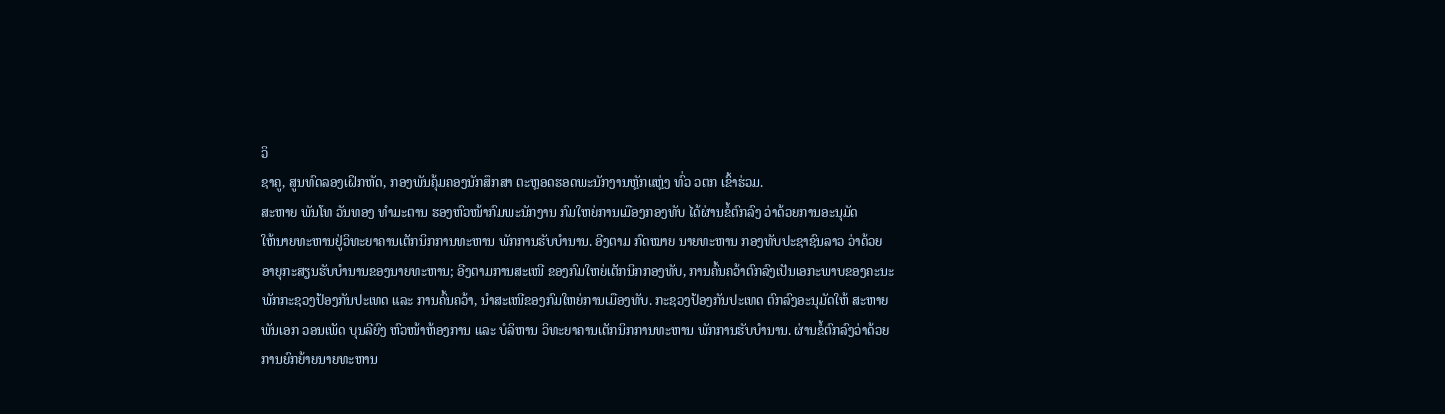ວິ
ຊາຄູ, ສູນທົດລອງເຝິກຫັດ, ກອງພັນຄຸ້ມຄອງນັກສຶກສາ ຕະຫຼອດຮອດພະນັກງານຫຼັກແຫຼ່ງ ທົ່ວ ວຕກ ເຂົ້າຮ່ວມ.
ສະຫາຍ ພັນໂທ ວັນທອງ ທໍາມະຕານ ຮອງຫົວໜ້າກົມພະນັກງານ ກົມໃຫຍ່ການເມືອງກອງທັບ ໄດ້ຜ່ານຂໍ້ຕົກລົງ ວ່າດ້ວຍການອະນຸມັດ
ໃຫ້ນາຍທະຫານຢູ່ວິທະຍາຄານເຕັກນິກການທະຫານ ພັກການຮັບບໍານານ. ອີງຕາມ ກົດໝາຍ ນາຍທະຫານ ກອງທັບປະຊາຊົນລາວ ວ່າດ້ວຍ
ອາຍຸກະສຽນຮັບບໍານານຂອງນາຍທະຫານ; ອີງຕາມການສະເໜີ ຂອງກົມໃຫຍ່ເຕັກນິກກອງທັບ, ການຄົ້ນຄວ້າຕົກລົງເປັນເອກະພາບຂອງຄະນະ
ພັກກະຊວງປ້ອງກັນປະເທດ ແລະ ການຄົ້ນຄວ້າ, ນໍາສະເໜີຂອງກົມໃຫຍ່ການເມືອງທັບ. ກະຊວງປ້ອງກັນປະເທດ ຕົກລົງອະນຸມັດໃຫ້ ສະຫາຍ
ພັນເອກ ວອນເພັດ ບຸນລີຍົງ ຫົວໜ້າຫ້ອງການ ແລະ ບໍລິຫານ ວິທະຍາຄານເຕັກນິກການທະຫານ ພັກການຮັບບໍານານ. ຜ່ານຂໍ້ຕົກລົງວ່າດ້ວຍ
ການຍົກຍ້າຍນາຍທະຫານ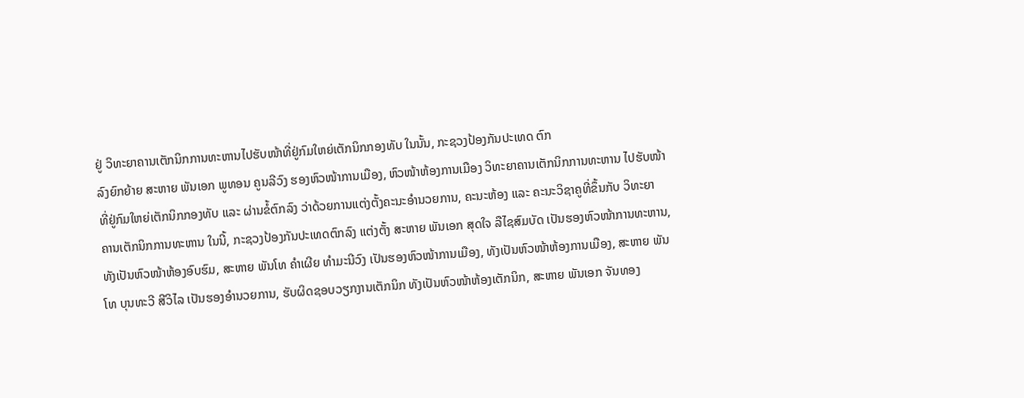ຢູ່ ວິທະຍາຄານເຕັກນິກການທະຫານໄປຮັບໜ້າທີ່ຢູ່ກົມໃຫຍ່ເຕັກນິກກອງທັບ ໃນນັ້ນ, ກະຊວງປ້ອງກັນປະເທດ ຕົກ
ລົງຍົກຍ້າຍ ສະຫາຍ ພັນເອກ ພູທອນ ຄູນລີວົງ ຮອງຫົວໜ້າການເມືອງ, ຫົວໜ້າຫ້ອງການເມືອງ ວິທະຍາຄານເຕັກນິກການທະຫານ ໄປຮັບໜ້າ
ທີ່ຢູ່ກົມໃຫຍ່ເຕັກນິກກອງທັບ ແລະ ຜ່ານຂໍ້ຕົກລົງ ວ່າດ້ວຍການແຕ່ງຕັ້ງຄະນະອໍານວຍການ, ຄະນະຫ້ອງ ແລະ ຄະນະວິຊາຄູທີ່ຂຶ້ນກັບ ວິທະຍາ
ຄານເຕັກນິກການທະຫານ ໃນນີ້, ກະຊວງປ້ອງກັນປະເທດຕົກລົງ ແຕ່ງຕັ້ງ ສະຫາຍ ພັນເອກ ສຸດໃຈ ລືໄຊສົມບັດ ເປັນຮອງຫົວໜ້າການທະຫານ,
ທັງເປັນຫົວໜ້າຫ້ອງອົບຮົມ, ສະຫາຍ ພັນໂທ ຄຳເຜີຍ ທຳມະນີວົງ ເປັນຮອງຫົວໜ້າການເມືອງ, ທັງເປັນຫົວໜ້າຫ້ອງການເມືອງ, ສະຫາຍ ພັນ
ໂທ ບຸນທະວີ ສີວິໄລ ເປັນຮອງອໍານວຍການ, ຮັບຜິດຊອບວຽກງານເຕັກນິກ ທັງເປັນຫົວໜ້າຫ້ອງເຕັກນິກ, ສະຫາຍ ພັນເອກ ຈັນທອງ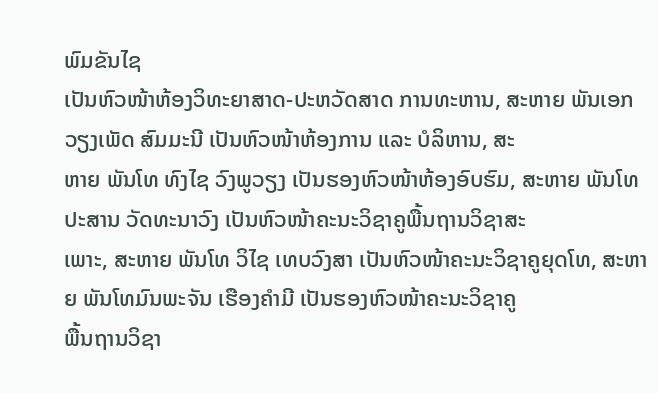ພົມຂັນໄຊ
ເປັນຫົວໜ້າຫ້ອງວິທະຍາສາດ-ປະຫວັດສາດ ການທະຫານ, ສະຫາຍ ພັນເອກ ວຽງເພັດ ສົມມະນີ ເປັນຫົວໜ້າຫ້ອງການ ແລະ ບໍລິຫານ, ສະ
ຫາຍ ພັນໂທ ທົງໄຊ ວົງພູວຽງ ເປັນຮອງຫົວໜ້າຫ້ອງອົບຮົມ, ສະຫາຍ ພັນໂທ ປະສານ ວັດທະນາວົງ ເປັນຫົວໜ້າຄະນະວິຊາຄູພື້ນຖານວິຊາສະ
ເພາະ, ສະຫາຍ ພັນໂທ ວິໄຊ ເທບວົງສາ ເປັນຫົວໜ້າຄະນະວິຊາຄູຍຸດໂທ, ສະຫາຍ ພັນໂທມົນພະຈັນ ເຮືອງຄໍາມີ ເປັນຮອງຫົວໜ້າຄະນະວິຊາຄູ
ພື້ນຖານວິຊາ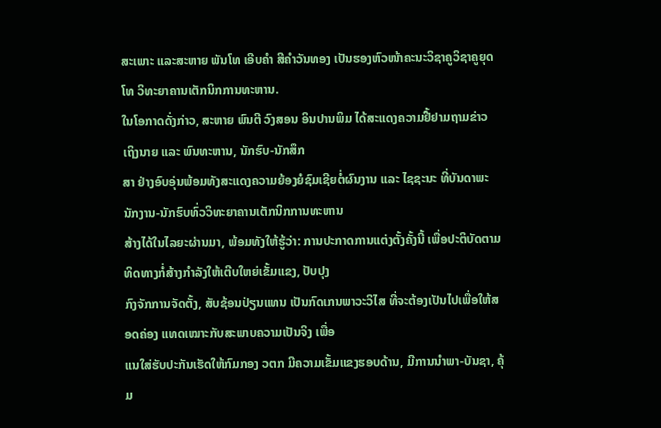ສະເພາະ ແລະສະຫາຍ ພັນໂທ ເອີບຄຳ ສີຄໍາວັນທອງ ເປັນຮອງຫົວໜ້າຄະນະວິຊາຄູວິຊາຄູຍຸດໂທ ວິທະຍາຄານເຕັກນິກການທະຫານ.
ໃນໂອກາດດັ່ງກ່າວ, ສະຫາຍ ພົນຕີ ວົງສອນ ອິນປານພິມ ໄດ້ສະແດງຄວາມຢື້ຢາມຖາມຂ່າວ ເຖິງນາຍ ແລະ ພົນທະຫານ, ນັກຮົບ-ນັກສຶກ
ສາ ຢ່າງອົບອຸ່ນພ້ອມທັງສະແດງຄວາມຍ້ອງຍໍຊົມເຊີຍຕໍ່ຜົນງານ ແລະ ໄຊຊະນະ ທີ່ບັນດາພະນັກງານ-ນັກຮົບທົ່ວວິທະຍາຄານເຕັກນິກການທະຫານ
ສ້າງໄດ້ໃນໄລຍະຜ່ານມາ, ພ້ອມທັງໃຫ້ຮູ້ວ່າ: ການປະກາດການແຕ່ງຕັ້ງຄັ້ງນີ້ ເພື່ອປະຕິບັດຕາມທິດທາງກໍ່ສ້າງກໍາລັງໃຫ້ເຕີບໃຫຍ່ເຂັ້ມແຂງ, ປັບປຸງ
ກົງຈັກການຈັດຕັ້ງ, ສັບຊ້ອນປ່ຽນແທນ ເປັນກົດເກນພາວະວິໄສ ທີ່ຈະຕ້ອງເປັນໄປເພື່ອໃຫ້ສອດຄ່ອງ ແທດເໝາະກັບສະພາບຄວາມເປັນຈິງ ເພື່ອ
ແນໃສ່ຮັບປະກັນເຮັດໃຫ້ກົມກອງ ວຕກ ມີຄວາມເຂັ້ມແຂງຮອບດ້ານ, ມີການນໍາພາ-ບັນຊາ, ຄຸ້ມ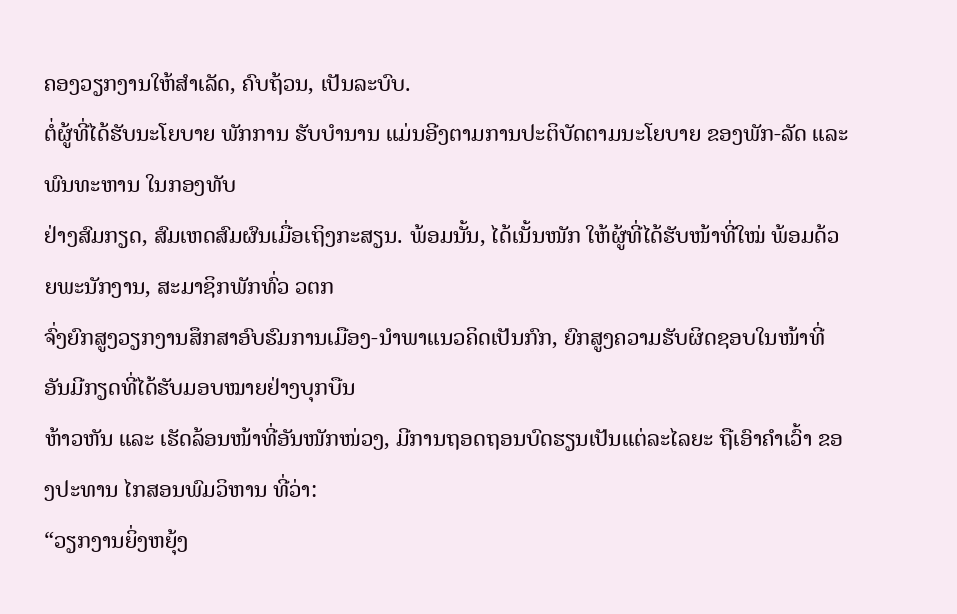ຄອງວຽກງານໃຫ້ສໍາເລັດ, ຄົບຖ້ວນ, ເປັນລະບົບ.
ຕໍ່ຜູ້ທີ່ໄດ້ຮັບນະໂຍບາຍ ພັກການ ຮັບບໍານານ ແມ່ນອີງຕາມການປະຕິບັດຕາມນະໂຍບາຍ ຂອງພັກ-ລັດ ແລະ ພົນທະຫານ ໃນກອງທັບ
ຢ່າງສົມກຽດ, ສົມເຫດສົມຜົນເມື່ອເຖິງກະສຽນ. ພ້ອມນັ້ນ, ໄດ້ເນັ້ນໜັກ ໃຫ້ຜູ້ທີ່ໄດ້ຮັບໜ້າທີ່ໃໝ່ ພ້ອມດ້ວຍພະນັກງານ, ສະມາຊິກພັກທົ່ວ ວຕກ
ຈົ່ງຍົກສູງວຽກງານສຶກສາອົບຮົມການເມືອງ-ນໍາພາແນວຄິດເປັນກົກ, ຍົກສູງຄວາມຮັບຜິດຊອບໃນໜ້າທີ່ອັນມີກຽດທີ່ໄດ້ຮັບມອບໝາຍຢ່າງບຸກບືນ
ຫ້າວຫັນ ແລະ ເຮັດລ້ອນໜ້າທີ່ອັນໜັກໜ່ວງ, ມີການຖອດຖອນບົດຮຽນເປັນແຕ່ລະໄລຍະ ຖືເອົາຄໍາເວົ້າ ຂອງປະທານ ໄກສອນພົມວິຫານ ທີ່ວ່າ:
“ວຽກງານຍິ່ງຫຍຸ້ງ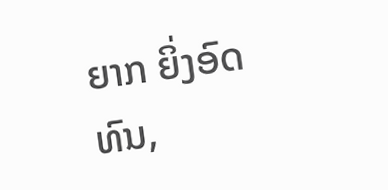ຍາກ ຍິ່ງອົດທົນ,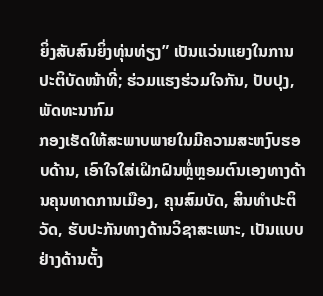ຍິ່ງສັບສົນຍິ່ງທຸ່ນທ່ຽງ” ເປັນແວ່ນແຍງໃນການປະຕິບັດໜ້າທີ່; ຮ່ວມແຮງຮ່ວມໃຈກັນ, ປັບປຸງ, ພັດທະນາກົມ
ກອງເຮັດໃຫ້ສະພາບພາຍໃນມີຄວາມສະຫງົບຮອບດ້ານ, ເອົາໃຈໃສ່ເຝິກຝົນຫຼໍ່ຫຼອມຕົນເອງທາງດ້ານຄຸນທາດການເມືອງ, ຄຸນສົມບັດ, ສິນທໍາປະຕິ
ວັດ, ຮັບປະກັນທາງດ້ານວິຊາສະເພາະ, ເປັນແບບຢ່າງດ້ານຕັ້ງ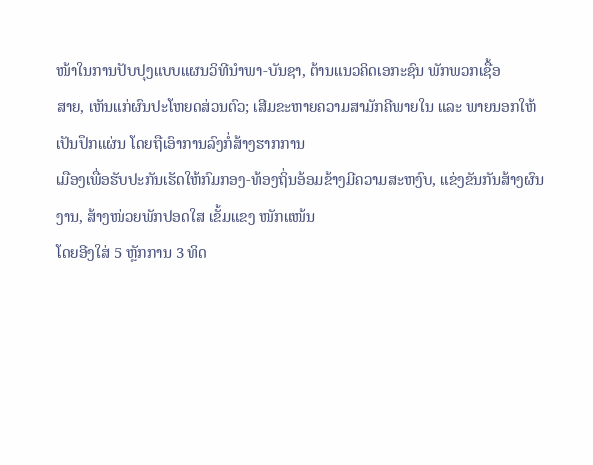ໜ້າໃນການປັບປຸງແບບແຜນວິທີນໍາພາ-ບັນຊາ, ຕ້ານແນວຄິດເອກະຊົນ ພັກພວກເຊື້ອ
ສາຍ, ເຫັນແກ່ຜົນປະໂຫຍດສ່ວນຕົວ; ເສີມຂະຫາຍຄວາມສາມັກຄີພາຍໃນ ແລະ ພາຍນອກໃຫ້ເປັນປຶກແຜ່ນ ໂດຍຖືເອົາການລົງກໍ່ສ້າງຮາກການ
ເມືອງເພື່ອຮັບປະກັນເຮັດໃຫ້ກົມກອງ-ທ້ອງຖິ່ນອ້ອມຂ້າງມີຄວາມສະຫງົບ, ແຂ່ງຂັນກັນສ້າງຜົນງານ, ສ້າງໜ່ວຍພັກປອດໃສ ເຂັ້ມແຂງ ໜັກແໜ້ນ
ໂດຍອີງໃສ່ 5 ຫຼັກການ 3 ທິດ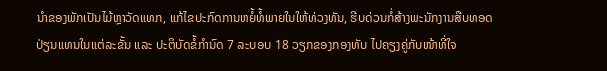ນໍາຂອງພັກເປັນໄມ້ຫຼາວັດແທກ, ແກ້ໄຂປະກົດການຫຍໍ້ທໍ້ພາຍໃນໃຫ້ທ່ວງທັນ, ຮີບດ່ວນກໍ່ສ້າງພະນັກງານສືບທອດ
ປ່ຽນແທນໃນແຕ່ລະຂັ້ນ ແລະ ປະຕິບັດຂໍ້ກໍານົດ 7 ລະບອບ 18 ວຽກຂອງກອງທັບ ໄປຄຽງຄູ່ກັບໜ້າທີ່ໃຈ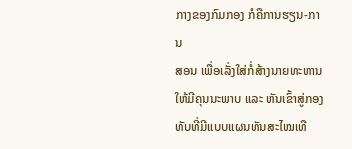ກາງຂອງກົມກອງ ກໍຄືການຮຽນ-ການ
ສອນ ເພື່ອເລັ່ງໃສ່ກໍ່ສ້າງນາຍທະຫານ ໃຫ້ມີຄຸນນະພາບ ແລະ ຫັນເຂົ້າສູ່ກອງທັບທີ່ມີແບບແຜນທັນສະໄໝເທື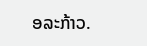ອລະກ້າວ.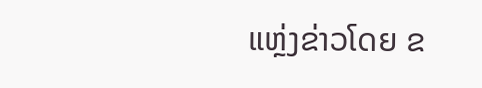ແຫຼ່ງຂ່າວໂດຍ ຂ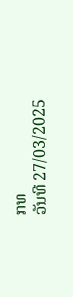ກທ
ວັນທີ 27/03/2025